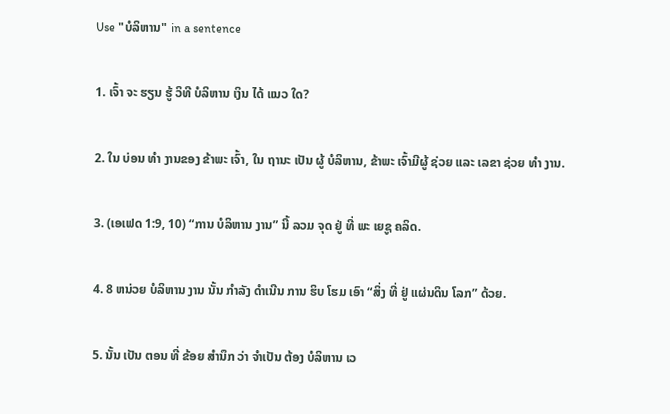Use "ບໍລິຫານ" in a sentence

1. ເຈົ້າ ຈະ ຮຽນ ຮູ້ ວິທີ ບໍລິຫານ ເງິນ ໄດ້ ແນວ ໃດ?

2. ໃນ ບ່ອນ ທໍາ ງານຂອງ ຂ້າພະ ເຈົ້າ, ໃນ ຖານະ ເປັນ ຜູ້ ບໍລິຫານ, ຂ້າພະ ເຈົ້າມີຜູ້ ຊ່ວຍ ແລະ ເລຂາ ຊ່ວຍ ທໍາ ງານ.

3. (ເອເຟດ 1:9, 10) “ການ ບໍລິຫານ ງານ” ນີ້ ລວມ ຈຸດ ຢູ່ ທີ່ ພະ ເຍຊູ ຄລິດ.

4. 8 ຫນ່ວຍ ບໍລິຫານ ງານ ນັ້ນ ກໍາລັງ ດໍາເນີນ ການ ຮິບ ໂຮມ ເອົາ “ສິ່ງ ທີ່ ຢູ່ ແຜ່ນດິນ ໂລກ” ດ້ວຍ.

5. ນັ້ນ ເປັນ ຕອນ ທີ່ ຂ້ອຍ ສໍານຶກ ວ່າ ຈໍາເປັນ ຕ້ອງ ບໍລິຫານ ເວ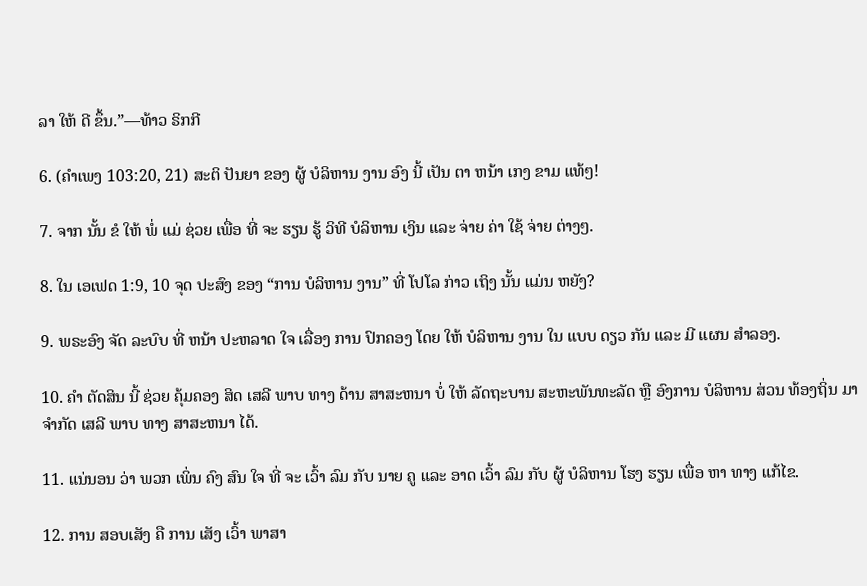ລາ ໃຫ້ ດີ ຂຶ້ນ.”—ທ້າວ ຣິກກີ

6. (ຄໍາເພງ 103:20, 21) ສະຕິ ປັນຍາ ຂອງ ຜູ້ ບໍລິຫານ ງານ ອົງ ນີ້ ເປັນ ຕາ ຫນ້າ ເກງ ຂາມ ແທ້ໆ!

7. ຈາກ ນັ້ນ ຂໍ ໃຫ້ ພໍ່ ແມ່ ຊ່ວຍ ເພື່ອ ທີ່ ຈະ ຮຽນ ຮູ້ ວິທີ ບໍລິຫານ ເງິນ ແລະ ຈ່າຍ ຄ່າ ໃຊ້ ຈ່າຍ ຕ່າງໆ.

8. ໃນ ເອເຟດ 1:9, 10 ຈຸດ ປະສົງ ຂອງ “ການ ບໍລິຫານ ງານ” ທີ່ ໂປໂລ ກ່າວ ເຖິງ ນັ້ນ ແມ່ນ ຫຍັງ?

9. ພຣະອົງ ຈັດ ລະບົບ ທີ່ ຫນ້າ ປະຫລາດ ໃຈ ເລື່ອງ ການ ປົກຄອງ ໂດຍ ໃຫ້ ບໍລິຫານ ງານ ໃນ ແບບ ດຽວ ກັນ ແລະ ມີ ແຜນ ສໍາລອງ.

10. ຄໍາ ຕັດສິນ ນີ້ ຊ່ວຍ ຄຸ້ມຄອງ ສິດ ເສລີ ພາບ ທາງ ດ້ານ ສາສະຫນາ ບໍ່ ໃຫ້ ລັດຖະບານ ສະຫະພັນທະລັດ ຫຼື ອົງການ ບໍລິຫານ ສ່ວນ ທ້ອງຖິ່ນ ມາ ຈໍາກັດ ເສລີ ພາບ ທາງ ສາສະຫນາ ໄດ້.

11. ແນ່ນອນ ວ່າ ພວກ ເພິ່ນ ຄົງ ສົນ ໃຈ ທີ່ ຈະ ເວົ້າ ລົມ ກັບ ນາຍ ຄູ ແລະ ອາດ ເວົ້າ ລົມ ກັບ ຜູ້ ບໍລິຫານ ໂຮງ ຮຽນ ເພື່ອ ຫາ ທາງ ແກ້ໄຂ.

12. ການ ສອບເສັງ ຄື ການ ເສັງ ເວົ້າ ພາສາ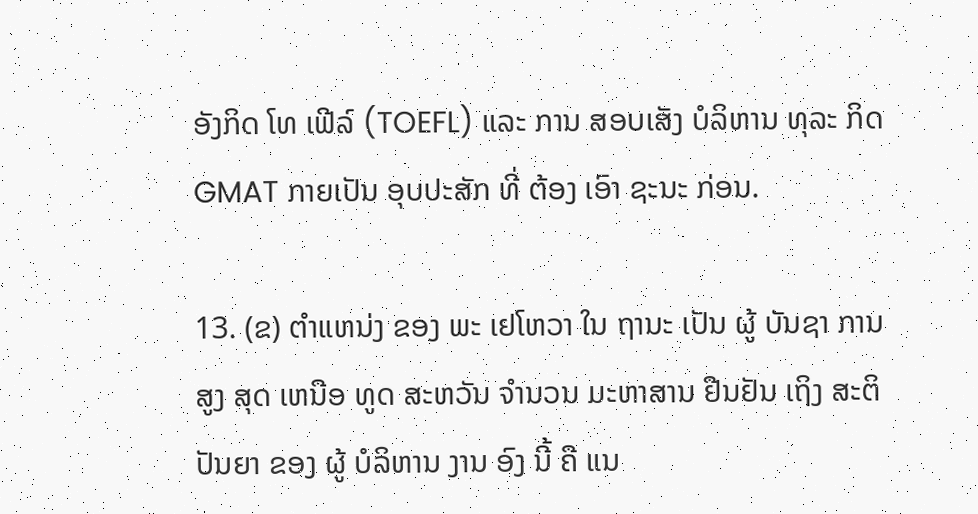ອັງກິດ ໂທ ເຟີລ໌ (TOEFL) ແລະ ການ ສອບເສັງ ບໍລິຫານ ທຸລະ ກິດ GMAT ກາຍເປັນ ອຸບປະສັກ ທີ່ ຕ້ອງ ເອົາ ຊະນະ ກ່ອນ.

13. (ຂ) ຕໍາແຫນ່ງ ຂອງ ພະ ເຢໂຫວາ ໃນ ຖານະ ເປັນ ຜູ້ ບັນຊາ ການ ສູງ ສຸດ ເຫນືອ ທູດ ສະຫວັນ ຈໍານວນ ມະຫາສານ ຢືນຢັນ ເຖິງ ສະຕິ ປັນຍາ ຂອງ ຜູ້ ບໍລິຫານ ງານ ອົງ ນີ້ ຄື ແນ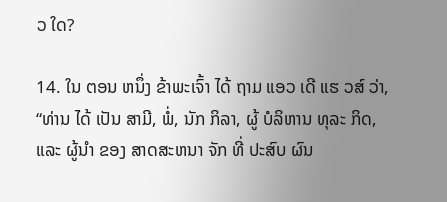ວ ໃດ?

14. ໃນ ຕອນ ຫນຶ່ງ ຂ້າພະເຈົ້າ ໄດ້ ຖາມ ແອວ ເດີ ແຮ ວສ໌ ວ່າ, “ທ່ານ ໄດ້ ເປັນ ສາມີ, ພໍ່, ນັກ ກິລາ, ຜູ້ ບໍລິຫານ ທຸລະ ກິດ, ແລະ ຜູ້ນໍາ ຂອງ ສາດສະຫນາ ຈັກ ທີ່ ປະສົບ ຜົນ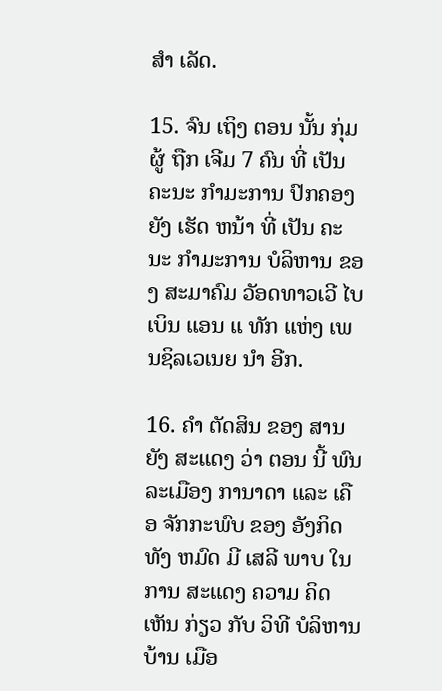ສໍາ ເລັດ.

15. ຈົນ ເຖິງ ຕອນ ນັ້ນ ກຸ່ມ ຜູ້ ຖືກ ເຈີມ 7 ຄົນ ທີ່ ເປັນ ຄະນະ ກໍາມະການ ປົກຄອງ ຍັງ ເຮັດ ຫນ້າ ທີ່ ເປັນ ຄະນະ ກໍາມະການ ບໍລິຫານ ຂອງ ສະມາຄົມ ວັອດທາວເວີ ໄບເບິນ ແອນ ແ ທັກ ແຫ່ງ ເພນຊິລເວເນຍ ນໍາ ອີກ.

16. ຄໍາ ຕັດສິນ ຂອງ ສານ ຍັງ ສະແດງ ວ່າ ຕອນ ນີ້ ພົນລະເມືອງ ການາດາ ແລະ ເຄືອ ຈັກກະພົບ ຂອງ ອັງກິດ ທັງ ຫມົດ ມີ ເສລີ ພາບ ໃນ ການ ສະແດງ ຄວາມ ຄິດ ເຫັນ ກ່ຽວ ກັບ ວິທີ ບໍລິຫານ ບ້ານ ເມືອ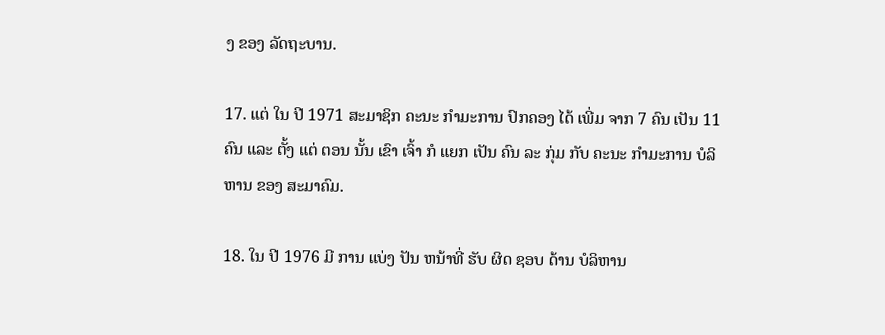ງ ຂອງ ລັດຖະບານ.

17. ແຕ່ ໃນ ປີ 1971 ສະມາຊິກ ຄະນະ ກໍາມະການ ປົກຄອງ ໄດ້ ເພີ່ມ ຈາກ 7 ຄົນ ເປັນ 11 ຄົນ ແລະ ຕັ້ງ ແຕ່ ຕອນ ນັ້ນ ເຂົາ ເຈົ້າ ກໍ ແຍກ ເປັນ ຄົນ ລະ ກຸ່ມ ກັບ ຄະນະ ກໍາມະການ ບໍລິຫານ ຂອງ ສະມາຄົມ.

18. ໃນ ປີ 1976 ມີ ການ ແບ່ງ ປັນ ຫນ້າທີ່ ຮັບ ຜິດ ຊອບ ດ້ານ ບໍລິຫານ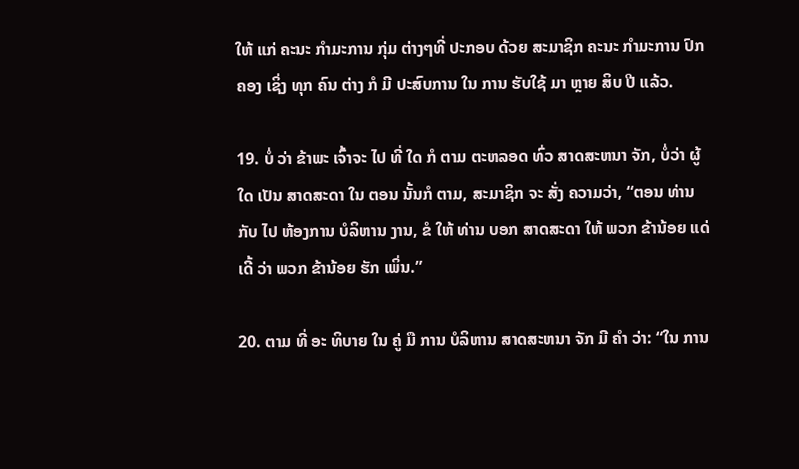ໃຫ້ ແກ່ ຄະນະ ກໍາມະການ ກຸ່ມ ຕ່າງໆທີ່ ປະກອບ ດ້ວຍ ສະມາຊິກ ຄະນະ ກໍາມະການ ປົກຄອງ ເຊິ່ງ ທຸກ ຄົນ ຕ່າງ ກໍ ມີ ປະສົບການ ໃນ ການ ຮັບໃຊ້ ມາ ຫຼາຍ ສິບ ປີ ແລ້ວ.

19. ບໍ່ ວ່າ ຂ້າພະ ເຈົ້າຈະ ໄປ ທີ່ ໃດ ກໍ ຕາມ ຕະຫລອດ ທົ່ວ ສາດສະຫນາ ຈັກ, ບໍ່ວ່າ ຜູ້ ໃດ ເປັນ ສາດສະດາ ໃນ ຕອນ ນັ້ນກໍ ຕາມ, ສະມາຊິກ ຈະ ສັ່ງ ຄວາມວ່າ, “ຕອນ ທ່ານກັບ ໄປ ຫ້ອງການ ບໍລິຫານ ງານ, ຂໍ ໃຫ້ ທ່ານ ບອກ ສາດສະດາ ໃຫ້ ພວກ ຂ້ານ້ອຍ ແດ່ ເດີ້ ວ່າ ພວກ ຂ້ານ້ອຍ ຮັກ ເພິ່ນ.”

20. ຕາມ ທີ່ ອະ ທິບາຍ ໃນ ຄູ່ ມື ການ ບໍລິຫານ ສາດສະຫນາ ຈັກ ມີ ຄໍາ ວ່າ: “ໃນ ການ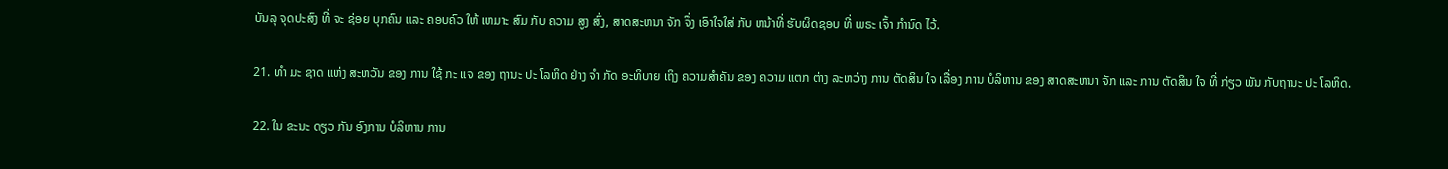ບັນລຸ ຈຸດປະສົງ ທີ່ ຈະ ຊ່ອຍ ບຸກຄົນ ແລະ ຄອບຄົວ ໃຫ້ ເຫມາະ ສົມ ກັບ ຄວາມ ສູງ ສົ່ງ, ສາດສະຫນາ ຈັກ ຈຶ່ງ ເອົາໃຈໃສ່ ກັບ ຫນ້າທີ່ ຮັບຜິດຊອບ ທີ່ ພຣະ ເຈົ້າ ກໍານົດ ໄວ້.

21. ທໍາ ມະ ຊາດ ແຫ່ງ ສະຫວັນ ຂອງ ການ ໃຊ້ ກະ ແຈ ຂອງ ຖານະ ປະ ໂລຫິດ ຢ່າງ ຈໍາ ກັດ ອະທິບາຍ ເຖິງ ຄວາມສໍາຄັນ ຂອງ ຄວາມ ແຕກ ຕ່າງ ລະຫວ່າງ ການ ຕັດສິນ ໃຈ ເລື່ອງ ການ ບໍລິຫານ ຂອງ ສາດສະຫນາ ຈັກ ແລະ ການ ຕັດສິນ ໃຈ ທີ່ ກ່ຽວ ພັນ ກັບຖານະ ປະ ໂລຫິດ.

22. ໃນ ຂະນະ ດຽວ ກັນ ອົງການ ບໍລິຫານ ການ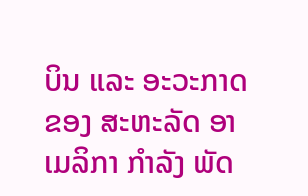ບິນ ແລະ ອະວະກາດ ຂອງ ສະຫະລັດ ອາເມລິກາ ກໍາລັງ ພັດ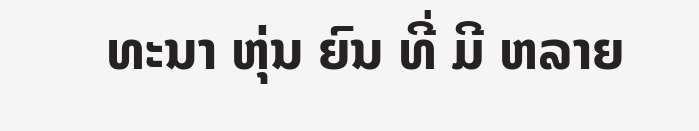ທະນາ ຫຸ່ນ ຍົນ ທີ່ ມີ ຫລາຍ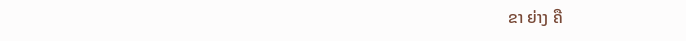ຂາ ຍ່າງ ຄື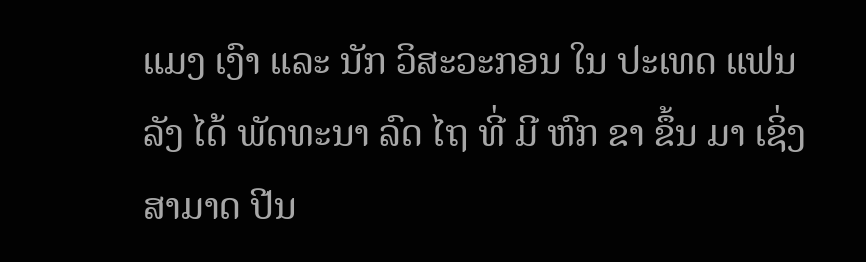ແມງ ເງົາ ແລະ ນັກ ວິສະວະກອນ ໃນ ປະເທດ ແຟນລັງ ໄດ້ ພັດທະນາ ລົດ ໄຖ ທີ່ ມີ ຫົກ ຂາ ຂຶ້ນ ມາ ເຊິ່ງ ສາມາດ ປີນ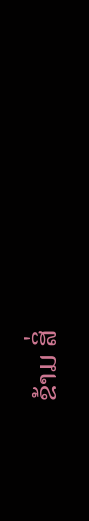ຂ້າມ ສິ່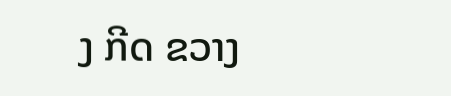ງ ກີດ ຂວາງ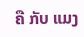ຄື ກັບ ແມງ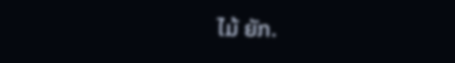ໄມ້ ຍັກ.